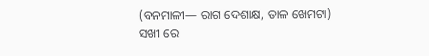(ବନମାଳୀ— ରାଗ ଦେଶାକ୍ଷ, ତାଳ ଖେମଟା)
ସଖୀ ରେ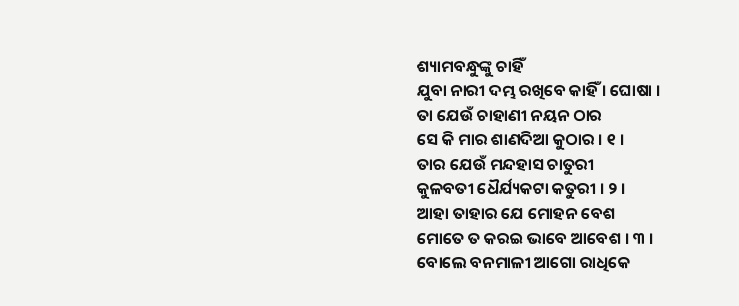ଶ୍ୟାମବନ୍ଧୁଙ୍କୁ ଚାହିଁ
ଯୁବା ନାରୀ ଦମ୍ଭ ରଖିବେ କାହିଁ । ଘୋଷା ।
ତା ଯେଉଁ ଚାହାଣୀ ନୟନ ଠାର
ସେ କି ମାର ଶାଣଦିଆ କୁଠାର । ୧ ।
ତାର ଯେଉଁ ମନ୍ଦହାସ ଚାତୁରୀ
କୁଳବତୀ ଧୈର୍ଯ୍ୟକଟା କତୁରୀ । ୨ ।
ଆହା ତାହାର ଯେ ମୋହନ ବେଶ
ମୋତେ ତ କରଇ ଭାବେ ଆବେଶ । ୩ ।
ବୋଲେ ବନମାଳୀ ଆଗୋ ରାଧିକେ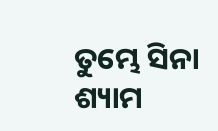ତୁମ୍ଭେ ସିନା ଶ୍ୟାମ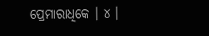ପ୍ରେମାରାଧିକେ । ୪ ।